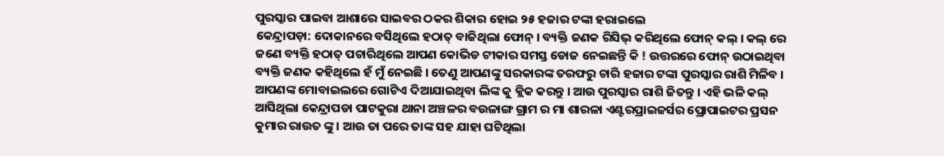ପୁରସ୍କାର ପାଇବା ଆଶାରେ ସାଇବର ଠକର ଶିକାର ହୋଇ ୨୫ ହଜାର ଟଙ୍କା ହରାଇଲେ
କେନ୍ଦ୍ରାପଡ଼ା: ଦୋକାନରେ ବସିଥିଲେ ହଠାତ୍ ବାଜିଥିଲା ଫୋନ୍ । ବ୍ୟକ୍ତି ଜଣକ ରିସିଭ୍ କରିଥିଲେ ଫୋନ୍ କଲ୍ । କଲ୍ ରେ ଜଣେ ବ୍ୟକ୍ତି ହଠାତ୍ ପଚାରିଥିଲେ ଆପଣ କୋଭିଡ ଟୀକାର ସମସ୍ତ ଡୋଜ ନେଇଛନ୍ତି କି ! ଉତ୍ତରରେ ଫୋନ୍ ଉଠାଇଥିବା ବ୍ୟକ୍ତି ଜଣକ କହିଥିଲେ ହଁ ମୁଁ ନେଇଛି । ତେଣୁ ଆପଣଙ୍କୁ ସରକାରଙ୍କ ତରଫରୁ ଚାରି ହଜାର ଟଙ୍କା ପୁରସ୍କାର ରାଶି ମିଳିବ । ଆପଣଙ୍କ ମୋବାଇଲରେ ଗୋଟିଏ ଦିଆଯାଇଥିବା ଲିଙ୍କ କୁ କ୍ଲିକ କରନ୍ତୁ । ଆଉ ପୁରସ୍କାର ରାଶି ଜିତନ୍ତୁ । ଏହି ଭଳି କଲ୍ ଆସିଥିଲା କେନ୍ଦ୍ରାପଡା ପାଟକୁରା ଥାନା ଅଞ୍ଚଳର ବଉଳାଙ୍ଗ ଗ୍ରାମ ର ମା ଶାରଳା ଏଣ୍ଟରପ୍ରାଇଜର୍ସର ପ୍ରୋପାଇଟର ପ୍ରସନ କୁମାର ରାଉତ ଙ୍କୁ । ଆଉ ତା ପରେ ତାଙ୍କ ସହ ଯାହା ଘଟିଥିଲା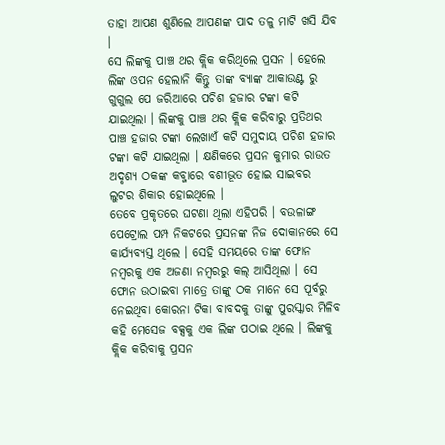ତାହା ଆପଣ ଶୁଣିଲେ ଆପଣଙ୍କ ପାଦ ତଳୁ ମାଟି ଖସି ଯିବ ।
ସେ ଲିଙ୍କକୁ ପାଞ୍ଚ ଥର କ୍ଲିକ କରିଥିଲେ ପ୍ରସନ । ହେଲେ ଲିଙ୍କ ଓପନ ହେଲାନି କିନ୍ତୁ ତାଙ୍କ ବ୍ୟାଙ୍କ ଆକାଉଣ୍ଟ ରୁ ଗୁଗୁଲ ପେ ଜରିଆରେ ପଚିଶ ହଜାର ଟଙ୍କା କଟି ଯାଇଥିଲା । ଲିଙ୍କକୁ ପାଞ୍ଚ ଥର କ୍ଲିକ କରିବାରୁ ପ୍ରତିଥର ପାଞ୍ଚ ହଜାର ଟଙ୍କା ଲେଖାଏଁ କଟି ସମୁଦାୟ ପଚିଶ ହଜାର ଟଙ୍କା କଟି ଯାଇଥିଲା । କ୍ଷଣିକରେ ପ୍ରସନ କୁମାର ରାଉତ ଅଦୃଶ୍ୟ ଠକଙ୍କ କବ୍ଜାରେ ବଶୀଭୂତ ହୋଇ ସାଇବର ଲୁଟର ଶିକାର ହୋଇଥିଲେ ।
ତେବେ ପ୍ରକୃତରେ ଘଟଣା ଥିଲା ଏହିପରି । ବଉଳାଙ୍ଗ ପେଟ୍ରୋଲ ପମ୍ପ ନିକଟରେ ପ୍ରସନଙ୍କ ନିଜ ଦୋକାନରେ ସେ କାର୍ଯ୍ୟବ୍ୟସ୍ତ ଥିଲେ । ସେହି ସମୟରେ ତାଙ୍କ ଫୋନ ନମ୍ବରକୁ ଏକ ଅଜଣା ନମ୍ବରରୁ କଲ୍ ଆସିଥିଲା । ସେ ଫୋନ ଉଠାଇବା ମାତ୍ରେ ତାଙ୍କୁ ଠକ ମାନେ ସେ ପୂର୍ବରୁ ନେଇଥିବା କୋରନା ଟିକା ବାବଦକୁ ତାଙ୍କୁ ପୁରସ୍କାର ମିଳିବ କହି ମେସେଜ ବକ୍ସକୁ ଏକ ଲିଙ୍କ ପଠାଇ ଥିଲେ । ଲିଙ୍କକୁ କ୍ଲିକ କରିବାକୁ ପ୍ରସନ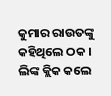କୁମାର ରାଉତଙ୍କୁ କହିଥିଲେ ଠକ । ଲିଙ୍କ କ୍ଲିକ କଲେ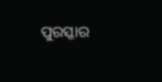ପୁରସ୍କାର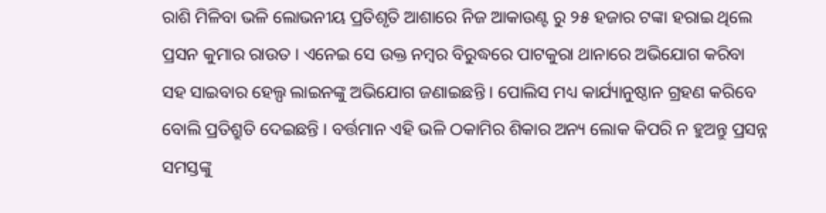ରାଶି ମିଳିବା ଭଳି ଲୋଭନୀୟ ପ୍ରତିଶୃତି ଆଶାରେ ନିଜ ଆକାଉଣ୍ଟ ରୁ ୨୫ ହଜାର ଟଙ୍କା ହରାଇ ଥିଲେ ପ୍ରସନ କୁମାର ରାଉତ । ଏନେଇ ସେ ଉକ୍ତ ନମ୍ବର ବିରୁଦ୍ଧରେ ପାଟକୁରା ଥାନାରେ ଅଭିଯୋଗ କରିବା ସହ ସାଇବାର ହେଲ୍ପ ଲାଇନଙ୍କୁ ଅଭିଯୋଗ ଜଣାଇଛନ୍ତି । ପୋଲିସ ମଧ୍ୟ କାର୍ଯ୍ୟାନୁଷ୍ଠାନ ଗ୍ରହଣ କରିବେ ବୋଲି ପ୍ରତିଶ୍ରୁତି ଦେଇଛନ୍ତି । ବର୍ତ୍ତମାନ ଏହି ଭଳି ଠକାମିର ଶିକାର ଅନ୍ୟ ଲୋକ କିପରି ନ ହୁଅନ୍ତୁ ପ୍ରସନ୍ନ ସମସ୍ତଙ୍କୁ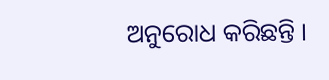ଅନୁରୋଧ କରିଛନ୍ତି ।